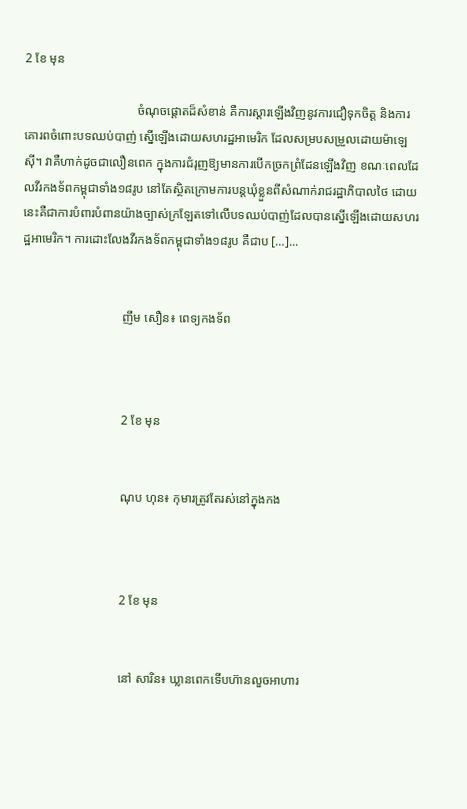2 ខែ មុន

                                    ចំណុចផ្តោតដ៏សំខាន់ គឺការស្តារឡើងវិញនូវការជឿទុកចិត្ត និងការគោរពចំពោះបទឈប់បាញ់ ស្នើឡើងដោយសហរដ្ឋអាមេរិក ដែលសម្របសម្រួលដោយម៉ាឡេស៊ី។ វាគឺហាក់ដូចជាលឿនពេក ក្នុងការជំរុញឱ្យមានការបើកច្រកព្រំដែនឡើងវិញ ខណៈពេលដែលវីរកងទ័ពកម្ពុជាទាំង១៨រូប នៅតែស្ថិតក្រោមការបន្តឃុំខ្លួនពីសំណាក់រាជរដ្ឋាភិបាលថៃ ដោយនេះគឺជាការបំពារបំពានយ៉ាងច្បាស់ក្រឡែតទៅលើបទឈប់បាញ់ដែលបានស្នើឡើងដោយសហរដ្ឋអាមេរិក។ ការដោះលែងវីរកងទ័ពកម្ពុជាទាំង១៨រូប គឺជាប […]...


                                ញឹម សឿន៖ ពេទ្យកងទ័ព



                                2 ខែ មុន


                                ណុប ហុន៖ កុមារត្រូវតែរស់នៅក្នុងកង



                                2 ខែ មុន


                                នៅ សារិន៖ ឃ្លានពេកទើបហ៊ានលួចអាហារ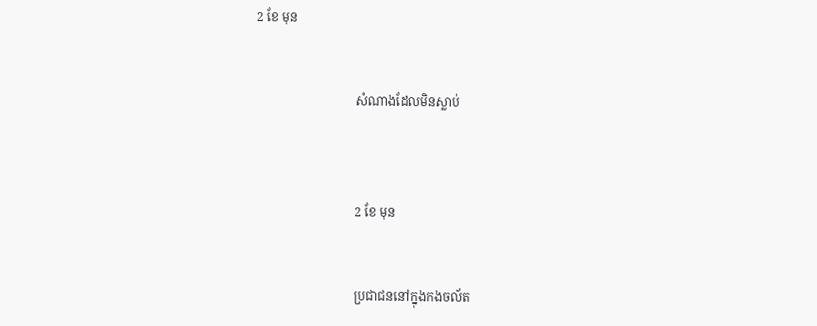2 ខែ មុន


                                សំណាងដែលមិនស្លាប់



                                2 ខែ មុន


                                ប្រជាជននៅក្នុងកងចល័ត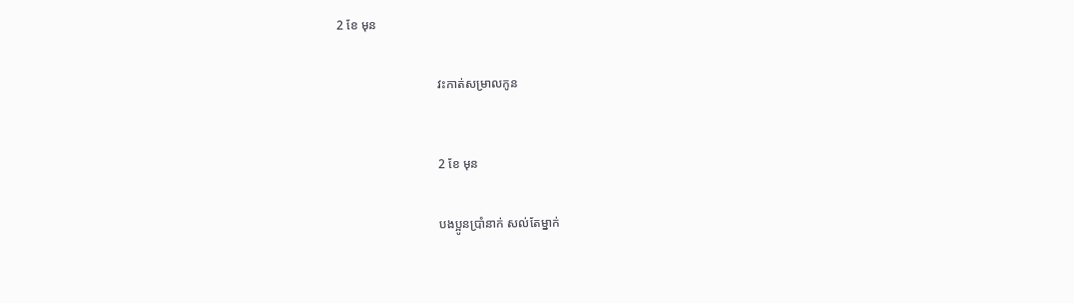2 ខែ មុន


                                វះកាត់សម្រាលកូន



                                2 ខែ មុន


                                បងប្អូនប្រាំនាក់ សល់តែម្នាក់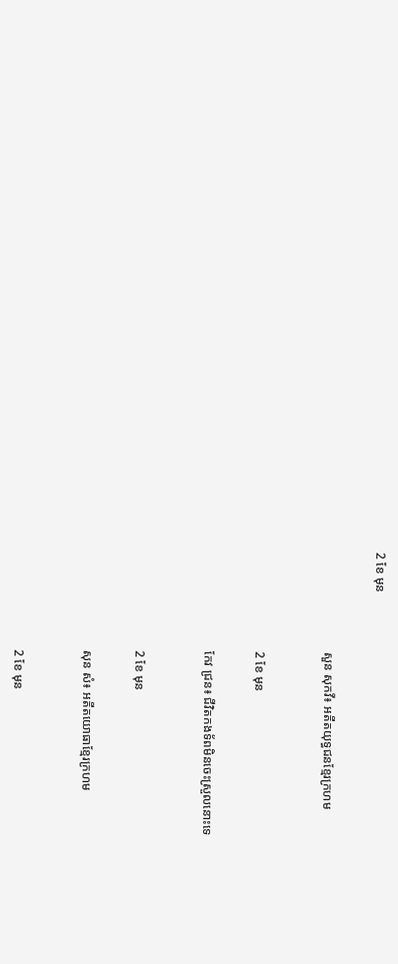2 ខែ មុន


                                សួន សុកវី៖ អតីតយុទ្ធជនខ្មែរក្រហម



                                2 ខែ មុន


                                កែវ ជ្រន៖ ជីវិតកងទ័ពមិនចេះស្រួលនោះទេ



                                2 ខែ មុន


                                សុន សំ៖ អតីតយោធាខ្មែរក្រហម



                                2 ខែ មុន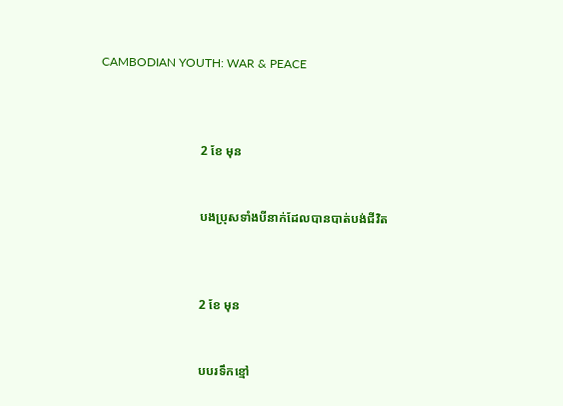CAMBODIAN YOUTH: WAR & PEACE



                                2 ខែ មុន


                                បងប្រុសទាំងបីនាក់ដែលបានបាត់បង់ជីវិត



                                2 ខែ មុន


                                បបរទឹកខ្មៅ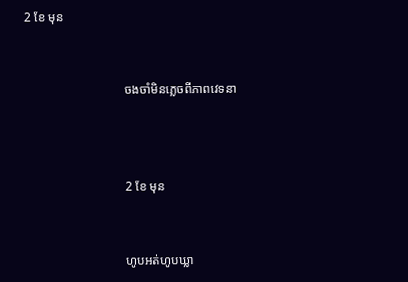2 ខែ មុន


                                ចងចាំមិនភ្លេចពីភាពវេទនា



                                2 ខែ មុន


                                ហូបអត់ហូបឃ្លា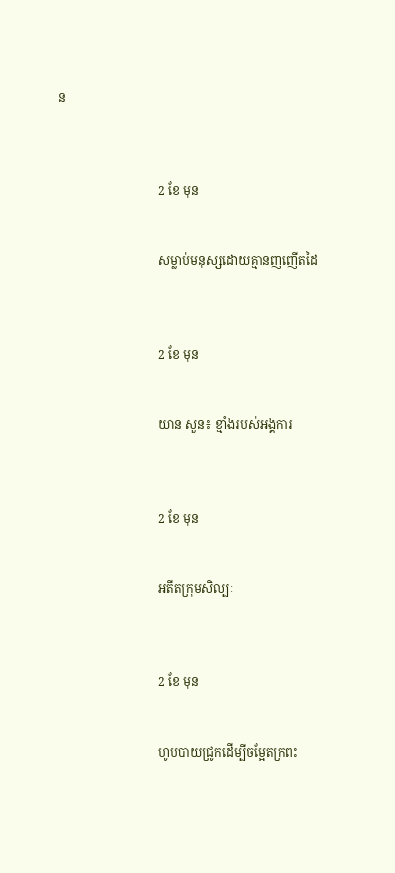ន



                                2 ខែ មុន


                                សម្លាប់មនុស្សដោយគ្មានញញើតដៃ



                                2 ខែ មុន


                                យាន សួន៖ ខ្មាំងរបស់អង្គការ



                                2 ខែ មុន


                                អតីតក្រុមសិល្បៈ



                                2 ខែ មុន


                                ហូបបាយជ្រូកដើម្បីចម្អែតក្រពះ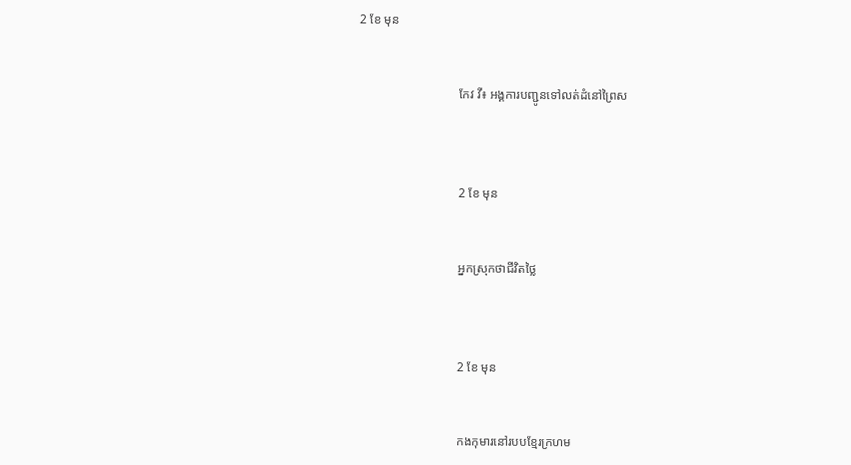2 ខែ មុន


                                កែវ វី៖ អង្គការបញ្ជូនទៅលត់ដំនៅព្រៃស



                                2 ខែ មុន


                                អ្នកស្រុកថាជីវិតថ្លៃ



                                2 ខែ មុន


                                កងកុមារនៅរបបខ្មែរក្រហម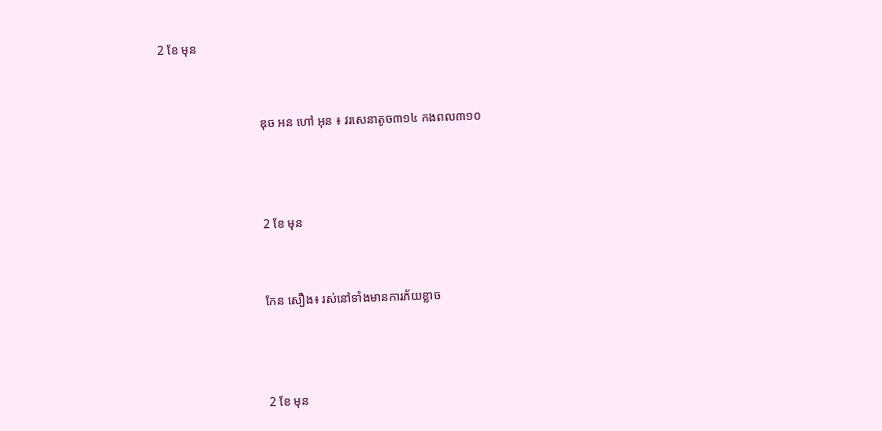2 ខែ មុន


                                ឌុច អន ហៅ អុន ៖ វរសេនាតូច៣១៤ កងពល៣១០



                                2 ខែ មុន


                                កែន សឿង៖ រស់នៅទាំងមានការភ័យខ្លាច



                                2 ខែ មុន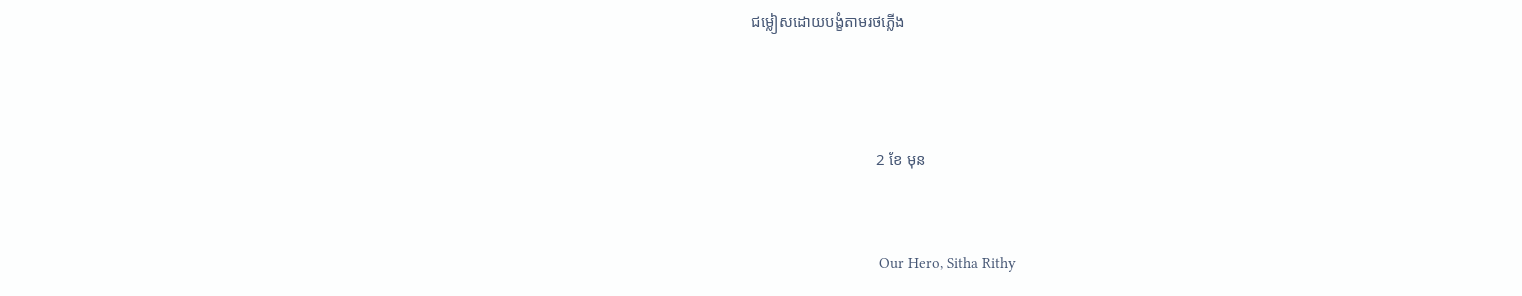ជម្លៀសដោយបង្ខំតាមរថភ្លើង



                                2 ខែ មុន


                                Our Hero, Sitha Rithy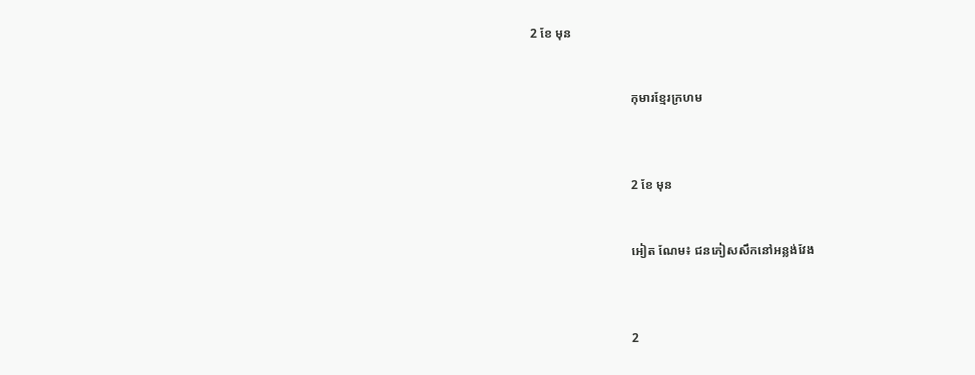2 ខែ មុន


                                កុមារខ្មែរក្រហម



                                2 ខែ មុន


                                អៀត ណែម៖ ជនភៀសសឹកនៅអន្លង់វែង



                                2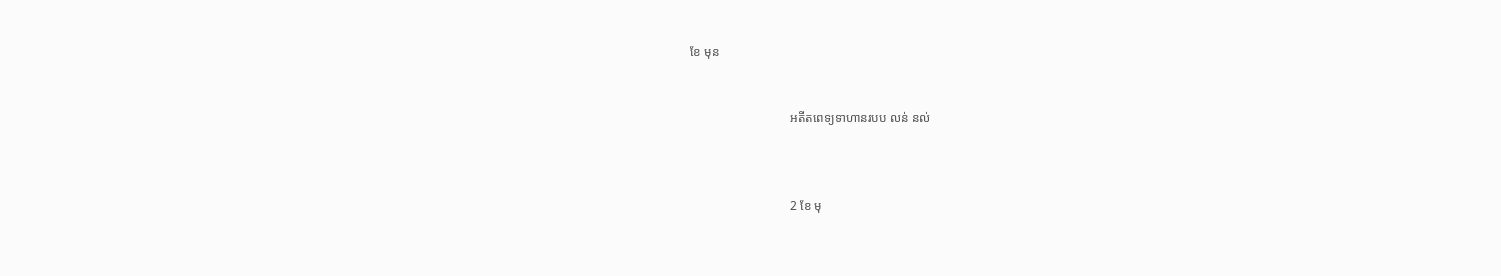ខែ មុន


                                អតីតពេទ្យទាហានរបប លន់ នល់



                                2 ខែ មុ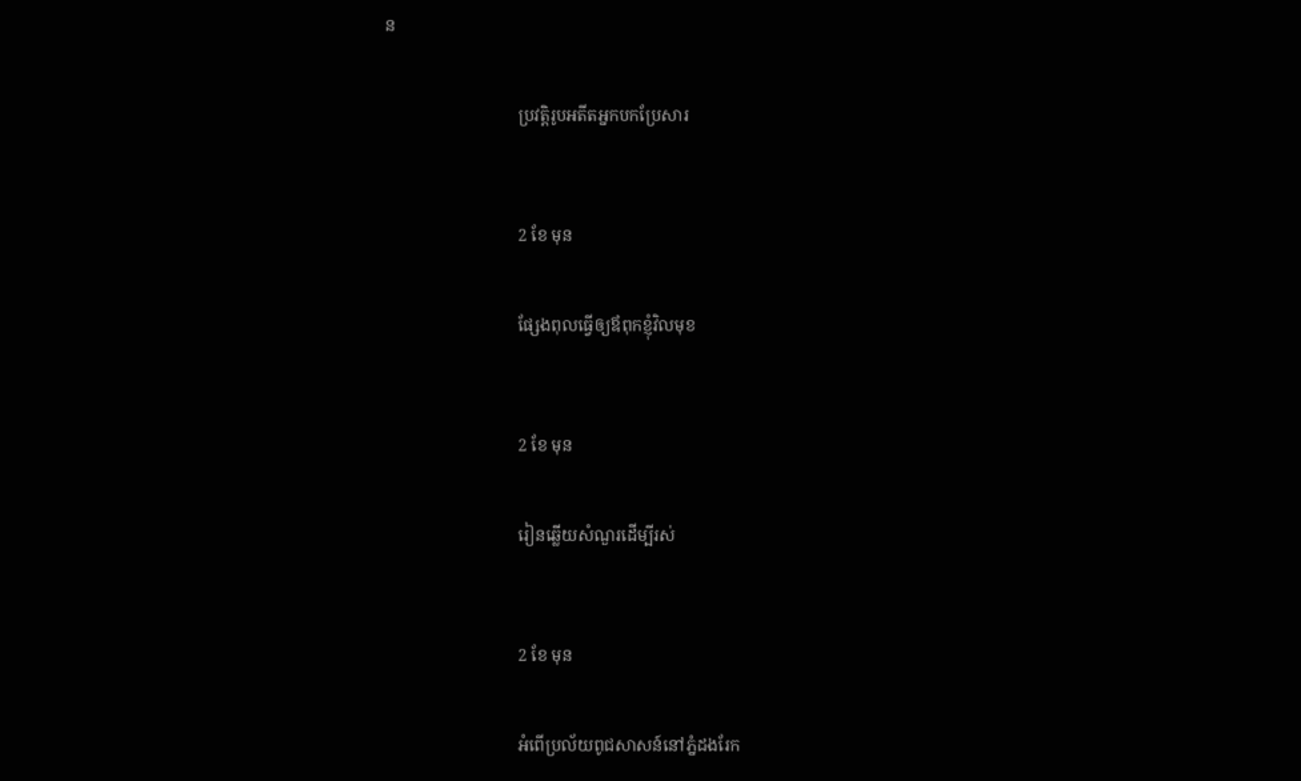ន


                                ប្រវត្តិរូបអតីតអ្នកបកប្រែសារ



                                2 ខែ មុន


                                ផ្សែងពុលធ្វើឲ្យឪពុកខ្ញុំវិលមុខ



                                2 ខែ មុន


                                រៀនឆ្លើយសំណួរដើម្បីរស់



                                2 ខែ មុន


                                អំពើប្រល័យពូជសាសន៍នៅភ្នំដងរែក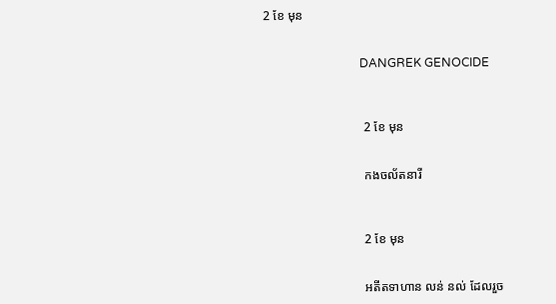2 ខែ មុន


                                DANGREK GENOCIDE



                                2 ខែ មុន


                                កងចល័តនារី



                                2 ខែ មុន


                                អតីតទាហាន លន់ នល់ ដែលរួច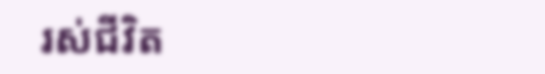រស់ជីវិត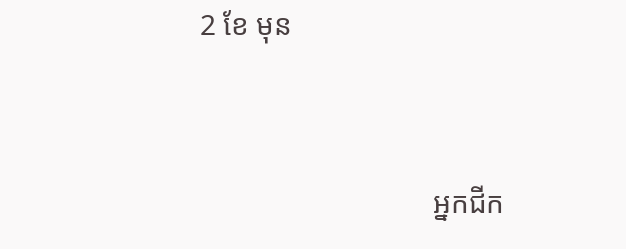2 ខែ មុន


                                អ្នកជីក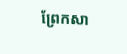ព្រែកសា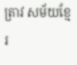ត្រាវ សម័យខ្មែរ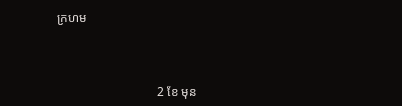ក្រហម



                                2 ខែ មុន